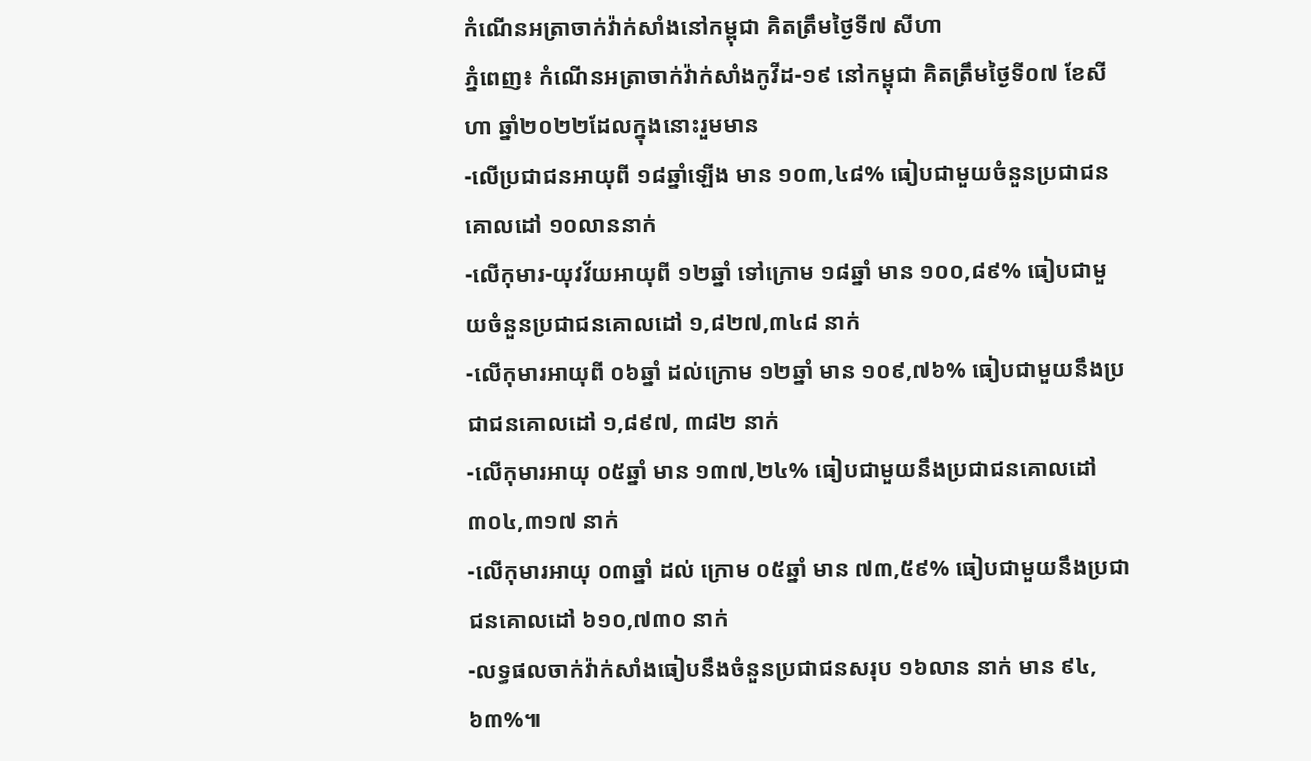កំណេីនអត្រាចាក់វ៉ាក់សាំងនៅកម្ពុជា គិតត្រឹមថ្ងៃទី៧ សីហា
ភ្នំពេញ៖ កំណេីនអត្រាចាក់វ៉ាក់សាំងកូវីដ-១៩ នៅកម្ពុជា គិតត្រឹមថ្ងៃទី០៧ ខែសីហា ឆ្នាំ២០២២ដែលក្នុងនោះរួមមាន
-លើប្រជាជនអាយុពី ១៨ឆ្នាំឡើង មាន ១០៣,៤៨% ធៀបជាមួយចំនួនប្រជាជនគោលដៅ ១០លាននាក់
-លើកុមារ-យុវវ័យអាយុពី ១២ឆ្នាំ ទៅក្រោម ១៨ឆ្នាំ មាន ១០០,៨៩% ធៀបជាមួយចំនួនប្រជាជនគោលដៅ ១,៨២៧,៣៤៨ នាក់
-លើកុមារអាយុពី ០៦ឆ្នាំ ដល់ក្រោម ១២ឆ្នាំ មាន ១០៩,៧៦% ធៀបជាមួយនឹងប្រជាជនគោលដៅ ១,៨៩៧, ៣៨២ នាក់
-លើកុមារអាយុ ០៥ឆ្នាំ មាន ១៣៧,២៤% ធៀបជាមួយនឹងប្រជាជនគោលដៅ ៣០៤,៣១៧ នាក់
-លើកុមារអាយុ ០៣ឆ្នាំ ដល់ ក្រោម ០៥ឆ្នាំ មាន ៧៣,៥៩% ធៀបជាមួយនឹងប្រជាជនគោលដៅ ៦១០,៧៣០ នាក់
-លទ្ធផលចាក់វ៉ាក់សាំងធៀបនឹងចំនួនប្រជាជនសរុប ១៦លាន នាក់ មាន ៩៤,៦៣%៕